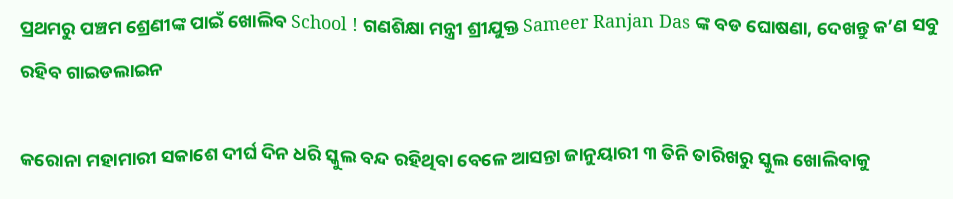ପ୍ରଥମରୁ ପଞ୍ଚମ ଶ୍ରେଣୀଙ୍କ ପାଇଁ ଖୋଲିବ School ! ଗଣଶିକ୍ଷା ମନ୍ତ୍ରୀ ଶ୍ରୀଯୁକ୍ତ Sameer Ranjan Das ଙ୍କ ବଡ ଘୋଷଣା, ଦେଖନ୍ତୁ କ’ଣ ସବୁ ରହିବ ଗାଇଡଲାଇନ

କରୋନା ମହାମାରୀ ସକାଶେ ଦୀର୍ଘ ଦିନ ଧରି ସ୍କୁଲ ବନ୍ଦ ରହିଥିବା ବେଳେ ଆସନ୍ତା ଜାନୁୟାରୀ ୩ ତିନି ତାରିଖରୁ ସ୍କୁଲ ଖୋଲିବାକୁ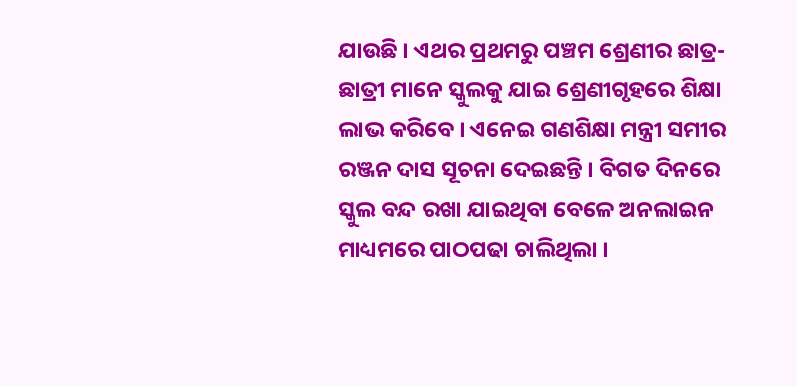ଯାଉଛି । ଏଥର ପ୍ରଥମରୁ ପଞ୍ଚମ ଶ୍ରେଣୀର ଛାତ୍ର-ଛାତ୍ରୀ ମାନେ ସ୍କୁଲକୁ ଯାଇ ଶ୍ରେଣୀଗୃହରେ ଶିକ୍ଷା ଲାଭ କରିବେ । ଏନେଇ ଗଣଶିକ୍ଷା ମନ୍ତ୍ରୀ ସମୀର ରଞ୍ଜନ ଦାସ ସୂଚନା ଦେଇଛନ୍ତି । ବିଗତ ଦିନରେ ସ୍କୁଲ ବନ୍ଦ ରଖା ଯାଇଥିବା ବେଳେ ଅନଲାଇନ ମାଧ୍ୟମରେ ପାଠପଢା ଚାଲିଥିଲା ।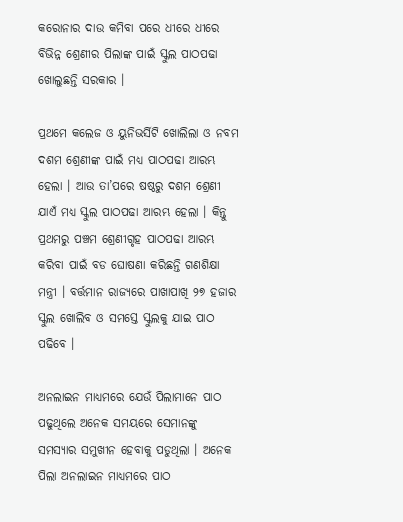କରୋନାର ଦାଉ କମିବା ପରେ ଧୀରେ ଧୀରେ ବିଭିନ୍ନ ଶ୍ରେଣୀର ପିଲାଙ୍କ ପାଇଁ ସ୍କୁଲ ପାଠପଢା ଖୋଲୁଛନ୍ତି ସରକାର ।

ପ୍ରଥମେ କଲେଜ ଓ ୟୁନିଭର୍ସିଟି ଖୋଲିଲା ଓ ନବମ ଦଶମ ଶ୍ରେଣୀଙ୍କ ପାଇଁ ମଧ୍ୟ ପାଠପଢା ଆରମ୍ଭ ହେଲା । ଆଉ ତା’ପରେ ଷଷ୍ଠରୁ ଦଶମ ଶ୍ରେଣୀ ଯାଏଁ ମଧ୍ୟ ସ୍କୁଲ ପାଠପଢା ଆରମ୍ଭ ହେଲା । କିନ୍ତୁ ପ୍ରଥମରୁ ପଞ୍ଚମ ଶ୍ରେଣୀଗୃହ ପାଠପଢା ଆରମ୍ଭ କରିବା ପାଇଁ ବଡ ଘୋଷଣା କରିଛନ୍ତି ଗଣଶିକ୍ଷା ମନ୍ତ୍ରୀ । ବର୍ତ୍ତମାନ ରାଜ୍ୟରେ ପାଖାପାଖି ୨୭ ହଜାର ସ୍କୁଲ ଖୋଲିବ ଓ ସମସ୍ତେ ସ୍କୁଲକୁ ଯାଇ ପାଠ ପଢିବେ ।

ଅନଲାଇନ ମାଧ୍ୟମରେ ଯେଉଁ ପିଲାମାନେ ପାଠ ପଢୁଥିଲେ ଅନେକ ସମୟରେ ସେମାନଙ୍କୁ ସମସ୍ଯାର ସମୁଖୀନ ହେବାକୁ ପଡୁଥିଲା । ଅନେକ ପିଲା ଅନଲାଇନ ମାଧ୍ୟମରେ ପାଠ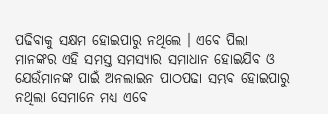ପଢିବାକୁ ସକ୍ଷମ ହୋଇପାରୁ ନଥିଲେ । ଏବେ ପିଲା ମାନଙ୍କର ଏହି ସମସ୍ତ ସମସ୍ଯାର ସମାଧାନ ହୋଇଯିବ ଓ ଯେଉଁମାନଙ୍କ ପାଇଁ ଅନଲାଇନ ପାଠପଢା ସମ୍ଭବ ହୋଇପାରୁ ନଥିଲା ସେମାନେ ମଧ୍ୟ ଏବେ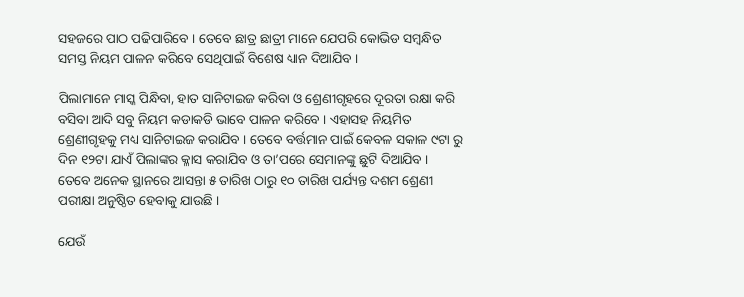ସହଜରେ ପାଠ ପଢିପାରିବେ । ତେବେ ଛାତ୍ର ଛାତ୍ରୀ ମାନେ ଯେପରି କୋଭିଡ ସମ୍ବନ୍ଧିତ ସମସ୍ତ ନିୟମ ପାଳନ କରିବେ ସେଥିପାଇଁ ବିଶେଷ ଧ୍ୟାନ ଦିଆଯିବ ।

ପିଲାମାନେ ମାସ୍କ ପିନ୍ଧିବା, ହାତ ସାନିଟାଇଜ କରିବା ଓ ଶ୍ରେଣୀଗୃହରେ ଦୂରତା ରକ୍ଷା କରି ବସିବା ଆଦି ସବୁ ନିୟମ କଡାକଡି ଭାବେ ପାଳନ କରିବେ । ଏହାସହ ନିୟମିତ ଶ୍ରେଣୀଗୃହକୁ ମଧ୍ୟ ସାନିଟାଇଜ କରାଯିବ । ତେବେ ବର୍ତ୍ତମାନ ପାଇଁ କେବଳ ସକାଳ ୯ଟା ରୁ ଦିନ ୧୨ଟା ଯାଏଁ ପିଲାଙ୍କର କ୍ଳାସ କରାଯିବ ଓ ତା’ପରେ ସେମାନଙ୍କୁ ଛୁଟି ଦିଆଯିବ । ତେବେ ଅନେକ ସ୍ଥାନରେ ଆସନ୍ତା ୫ ତାରିଖ ଠାରୁ ୧୦ ତାରିଖ ପର୍ଯ୍ୟନ୍ତ ଦଶମ ଶ୍ରେଣୀ ପରୀକ୍ଷା ଅନୁଷ୍ଠିତ ହେବାକୁ ଯାଉଛି ।

ଯେଉଁ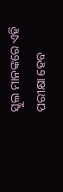ସ୍କୁଲ ମାନଙ୍କରେ ଏହି ପରୀକ୍ଷା ହେବ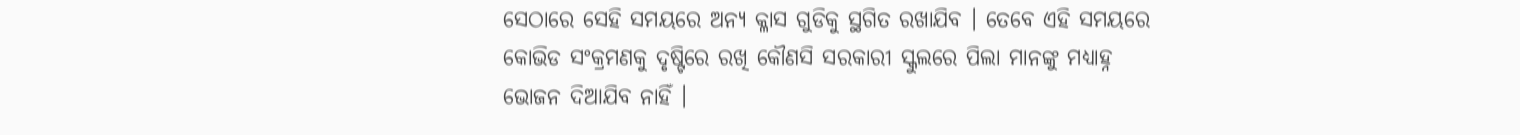ସେଠାରେ ସେହି ସମୟରେ ଅନ୍ୟ କ୍ଳାସ ଗୁଡିକୁ ସ୍ଥଗିତ ରଖାଯିବ । ତେବେ ଏହି ସମୟରେ କୋଭିଡ ସଂକ୍ରମଣକୁ ଦୃଷ୍ଟିରେ ରଖି କୌଣସି ସରକାରୀ ସ୍କୁଲରେ ପିଲା ମାନଙ୍କୁ ମଧ୍ୟାହ୍ନ ଭୋଜନ ଦିଆଯିବ ନାହିଁ ।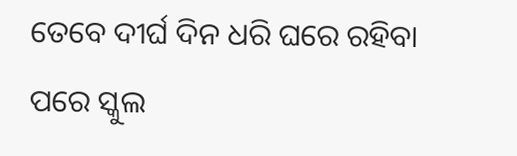ତେବେ ଦୀର୍ଘ ଦିନ ଧରି ଘରେ ରହିବା ପରେ ସ୍କୁଲ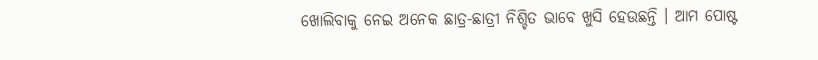ଖୋଲିବାକୁ ନେଇ ଅନେକ ଛାତ୍ର-ଛାତ୍ରୀ ନିଶ୍ଚିତ ଭାବେ ଖୁସି ହେଉଛନ୍ତି । ଆମ ପୋଷ୍ଟ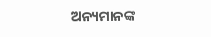ଅନ୍ୟମାନଙ୍କ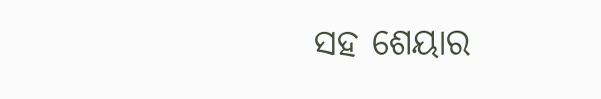ସହ ଶେୟାର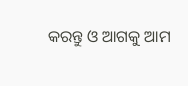କରନ୍ତୁ ଓ ଆଗକୁ ଆମ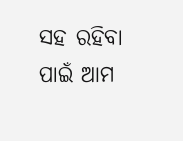ସହ ରହିବା ପାଇଁ ଆମ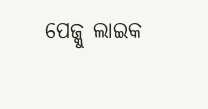ପେଜ୍କୁ ଲାଇକ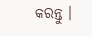କରନ୍ତୁ ।